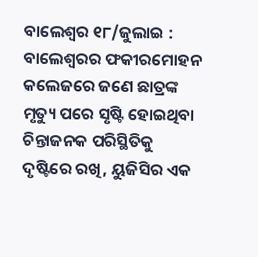ବାଲେଶ୍ୱର ୧୮/ଜୁଲାଇ : ବାଲେଶ୍ୱରର ଫକୀରମୋହନ କଲେଜରେ ଜଣେ ଛାତ୍ରଙ୍କ ମୃତ୍ୟୁ ପରେ ସୃଷ୍ଟି ହୋଇଥିବା ଚିନ୍ତାଜନକ ପରିସ୍ଥିତିକୁ ଦୃଷ୍ଟିରେ ରଖି, ୟୁଜିସିର ଏକ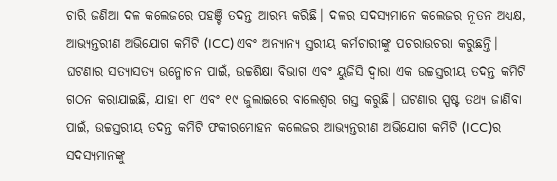ଚାରି ଜଣିଆ ଦଳ କଲେଜରେ ପହଞ୍ଚି ତଦନ୍ତ ଆରମ୍ଭ କରିଛି। ଦଳର ସଦସ୍ୟମାନେ କଲେଜର ନୂତନ ଅଧ୍ୟକ୍ଷ, ଆଭ୍ୟନ୍ତରୀଣ ଅଭିଯୋଗ କମିଟି (ICC) ଏବଂ ଅନ୍ୟାନ୍ୟ ସ୍ତରୀୟ କର୍ମଚାରୀଙ୍କୁ ପଚରାଉଚରା କରୁଛନ୍ତି। ଘଟଣାର ସତ୍ୟାସତ୍ୟ ଉନ୍ମୋଚନ ପାଇଁ, ଉଚ୍ଚଶିକ୍ଷା ବିଭାଗ ଏବଂ ୟୁଜିସି ଦ୍ୱାରା ଏକ ଉଚ୍ଚସ୍ତରୀୟ ତଦନ୍ତ କମିଟି ଗଠନ କରାଯାଇଛି, ଯାହା ୧୮ ଏବଂ ୧୯ ଜୁଲାଇରେ ବାଲେଶ୍ୱର ଗସ୍ତ କରୁଛି। ଘଟଣାର ସ୍ପଷ୍ଟ ତଥ୍ୟ ଜାଣିବା ପାଇଁ, ଉଚ୍ଚସ୍ତରୀୟ ତଦନ୍ତ କମିଟି ଫକୀରମୋହନ କଲେଜର ଆଭ୍ୟନ୍ତରୀଣ ଅଭିଯୋଗ କମିଟି (ICC)ର ସଦସ୍ୟମାନଙ୍କୁ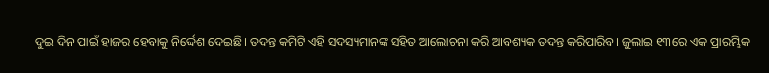ଦୁଇ ଦିନ ପାଇଁ ହାଜର ହେବାକୁ ନିର୍ଦ୍ଦେଶ ଦେଇଛି। ତଦନ୍ତ କମିଟି ଏହି ସଦସ୍ୟମାନଙ୍କ ସହିତ ଆଲୋଚନା କରି ଆବଶ୍ୟକ ତଦନ୍ତ କରିପାରିବ। ଜୁଲାଇ ୧୩ରେ ଏକ ପ୍ରାରମ୍ଭିକ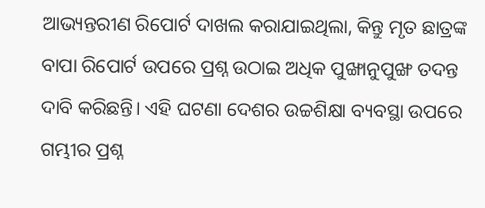ଆଭ୍ୟନ୍ତରୀଣ ରିପୋର୍ଟ ଦାଖଲ କରାଯାଇଥିଲା, କିନ୍ତୁ ମୃତ ଛାତ୍ରଙ୍କ ବାପା ରିପୋର୍ଟ ଉପରେ ପ୍ରଶ୍ନ ଉଠାଇ ଅଧିକ ପୁଙ୍ଖାନୁପୁଙ୍ଖ ତଦନ୍ତ ଦାବି କରିଛନ୍ତି। ଏହି ଘଟଣା ଦେଶର ଉଚ୍ଚଶିକ୍ଷା ବ୍ୟବସ୍ଥା ଉପରେ ଗମ୍ଭୀର ପ୍ରଶ୍ନ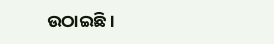ଉଠାଇଛି।